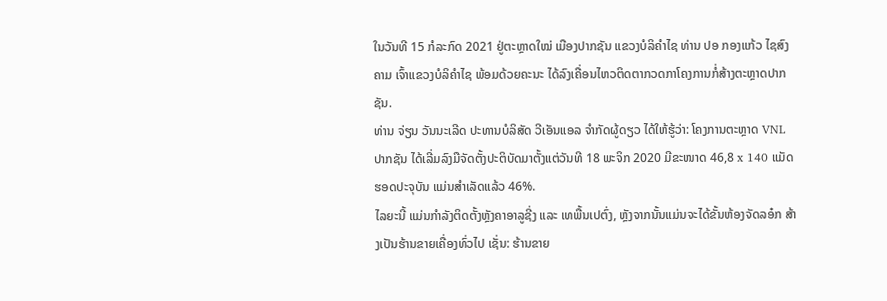ໃນວັນທີ 15 ກໍລະກົດ 2021 ຢູ່ຕະຫຼາດໃໝ່ ເມືອງປາກຊັນ ແຂວງບໍລິຄຳໄຊ ທ່ານ ປອ ກອງແກ້ວ ໄຊສົງຄາມ ເຈົ້າແຂວງບໍລິຄຳໄຊ ພ້ອມດ້ວຍຄະນະ ໄດ້ລົງເຄື່ອນໄຫວຕິດຕາກວດກາໂຄງການກໍ່ສ້າງຕະຫຼາດປາກຊັນ.
ທ່ານ ຈ່ຽນ ວັນນະເລີດ ປະທານບໍລິສັດ ວີເອັນແອລ ຈຳກັດຜູ້ດຽວ ໄດ້ໃຫ້ຮູ້ວ່າ: ໂຄງການຕະຫຼາດ VNL ປາກຊັນ ໄດ້ເລີ່ມລົງມືຈັດຕັ້ງປະຕິບັດມາຕັ້ງແຕ່ວັນທີ 18 ພະຈິກ 2020 ມີຂະໜາດ 46,8 x 140 ແມັດ ຮອດປະຈຸບັນ ແມ່ນສຳເລັດແລ້ວ 46%.
ໄລຍະນີ້ ແມ່ນກຳລັງຕິດຕັ້ງຫຼັງຄາອາລູຊີ່ງ ແລະ ເທພື້ນເປຕົ່ງ, ຫຼັງຈາກນັ້ນແມ່ນຈະໄດ້ຂັ້ນຫ້ອງຈັດລອ໋ກ ສ້າງເປັນຮ້ານຂາຍເຄື່ອງທົ່ວໄປ ເຊັ່ນ: ຮ້ານຂາຍ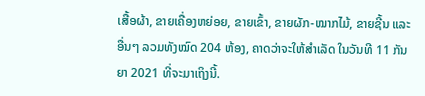ເສື້ອຜ້າ, ຂາຍເຄື່ອງຫຍ່ອຍ, ຂາຍເຂົ້າ, ຂາຍຜັກ-ໝາກໄມ້, ຂາຍຊີ້ນ ແລະ ອື່ນໆ ລວມທັງໝົດ 204 ຫ້ອງ, ຄາດວ່າຈະໃຫ້ສຳເລັດ ໃນວັນທີ 11 ກັນຍາ 2021 ທີ່ຈະມາເຖິງນີ້.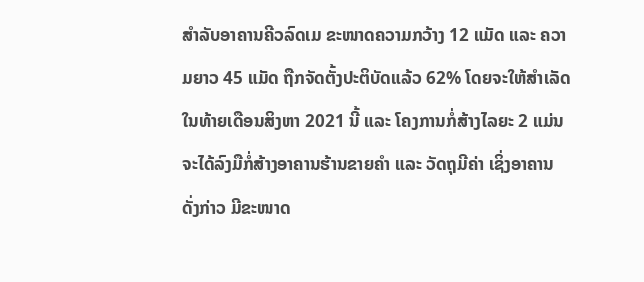ສຳລັບອາຄານຄີວລົດເມ ຂະໜາດຄວາມກວ້າງ 12 ແມັດ ແລະ ຄວາມຍາວ 45 ແມັດ ຖືກຈັດຕັ້ງປະຕິບັດແລ້ວ 62% ໂດຍຈະໃຫ້ສຳເລັດໃນທ້າຍເດືອນສິງຫາ 2021 ນີ້ ແລະ ໂຄງການກໍ່ສ້າງໄລຍະ 2 ແມ່ນຈະໄດ້ລົງມືກໍ່ສ້າງອາຄານຮ້ານຂາຍຄຳ ແລະ ວັດຖຸມີຄ່າ ເຊິ່ງອາຄານດັ່ງກ່າວ ມີຂະໜາດ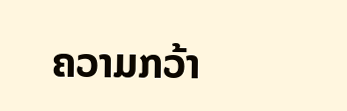ຄວາມກວ້າ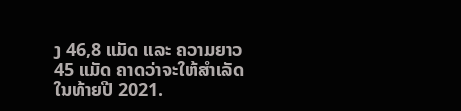ງ 46,8 ແມັດ ແລະ ຄວາມຍາວ 45 ແມັດ ຄາດວ່າຈະໃຫ້ສຳເລັດໃນທ້າຍປີ 2021.